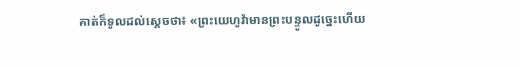គាត់ក៏ទូលដល់ស្តេចថា៖ «ព្រះយេហូវ៉ាមានព្រះបន្ទូលដូច្នេះហើយ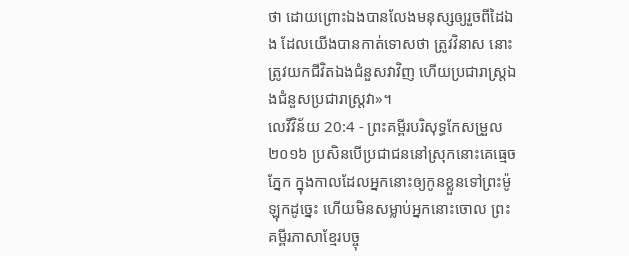ថា ដោយព្រោះឯងបានលែងមនុស្សឲ្យរួចពីដៃឯង ដែលយើងបានកាត់ទោសថា ត្រូវវិនាស នោះត្រូវយកជីវិតឯងជំនួសវាវិញ ហើយប្រជារាស្ត្រឯងជំនួសប្រជារាស្ត្រវា»។
លេវីវិន័យ 20:4 - ព្រះគម្ពីរបរិសុទ្ធកែសម្រួល ២០១៦ ប្រសិនបើប្រជាជននៅស្រុកនោះគេធ្មេចភ្នែក ក្នុងកាលដែលអ្នកនោះឲ្យកូនខ្លួនទៅព្រះម៉ូឡុកដូច្នេះ ហើយមិនសម្លាប់អ្នកនោះចោល ព្រះគម្ពីរភាសាខ្មែរបច្ចុ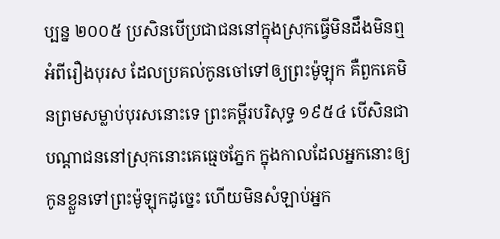ប្បន្ន ២០០៥ ប្រសិនបើប្រជាជននៅក្នុងស្រុកធ្វើមិនដឹងមិនឮអំពីរឿងបុរស ដែលប្រគល់កូនចៅទៅឲ្យព្រះម៉ូឡុក គឺពួកគេមិនព្រមសម្លាប់បុរសនោះទេ ព្រះគម្ពីរបរិសុទ្ធ ១៩៥៤ បើសិនជាបណ្តាជននៅស្រុកនោះគេធ្មេចភ្នែក ក្នុងកាលដែលអ្នកនោះឲ្យកូនខ្លួនទៅព្រះម៉ូឡុកដូច្នេះ ហើយមិនសំឡាប់អ្នក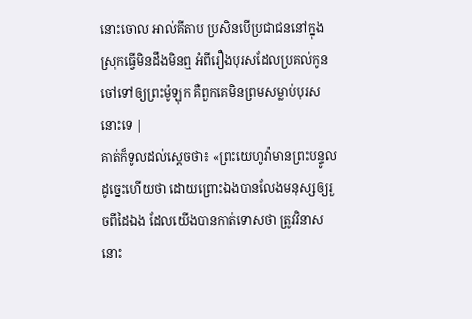នោះចោល អាល់គីតាប ប្រសិនបើប្រជាជននៅក្នុងស្រុកធ្វើមិនដឹងមិនឮ អំពីរឿងបុរសដែលប្រគល់កូនចៅទៅឲ្យព្រះម៉ូឡុក គឺពួកគេមិនព្រមសម្លាប់បុរសនោះទេ |
គាត់ក៏ទូលដល់ស្តេចថា៖ «ព្រះយេហូវ៉ាមានព្រះបន្ទូលដូច្នេះហើយថា ដោយព្រោះឯងបានលែងមនុស្សឲ្យរួចពីដៃឯង ដែលយើងបានកាត់ទោសថា ត្រូវវិនាស នោះ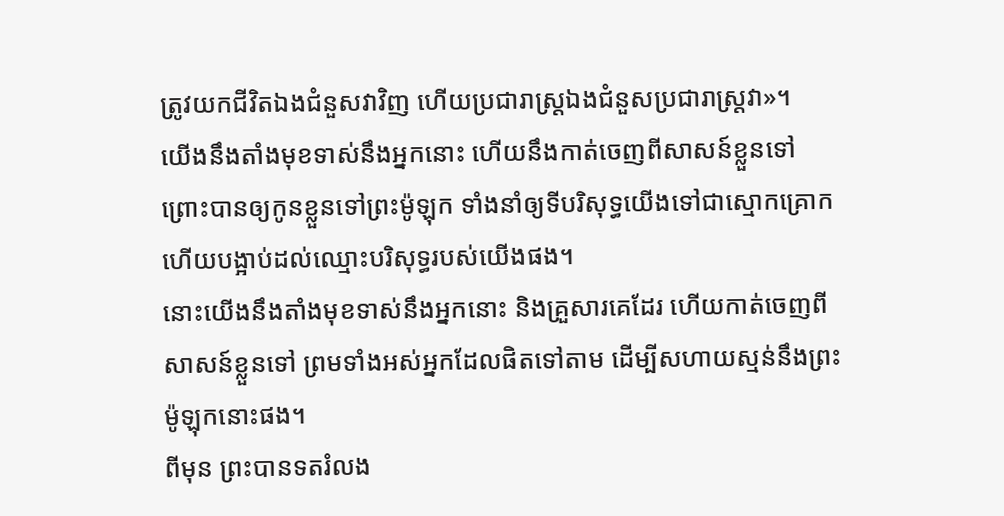ត្រូវយកជីវិតឯងជំនួសវាវិញ ហើយប្រជារាស្ត្រឯងជំនួសប្រជារាស្ត្រវា»។
យើងនឹងតាំងមុខទាស់នឹងអ្នកនោះ ហើយនឹងកាត់ចេញពីសាសន៍ខ្លួនទៅ ព្រោះបានឲ្យកូនខ្លួនទៅព្រះម៉ូឡុក ទាំងនាំឲ្យទីបរិសុទ្ធយើងទៅជាស្មោកគ្រោក ហើយបង្អាប់ដល់ឈ្មោះបរិសុទ្ធរបស់យើងផង។
នោះយើងនឹងតាំងមុខទាស់នឹងអ្នកនោះ និងគ្រួសារគេដែរ ហើយកាត់ចេញពីសាសន៍ខ្លួនទៅ ព្រមទាំងអស់អ្នកដែលផិតទៅតាម ដើម្បីសហាយស្មន់នឹងព្រះម៉ូឡុកនោះផង។
ពីមុន ព្រះបានទតរំលង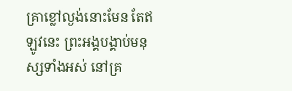គ្រាខ្លៅល្ងង់នោះមែន តែឥឡូវនេះ ព្រះអង្គបង្គាប់មនុស្សទាំងអស់ នៅគ្រ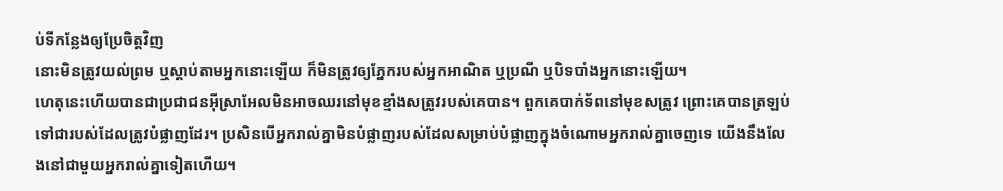ប់ទីកន្លែងឲ្យប្រែចិត្តវិញ
នោះមិនត្រូវយល់ព្រម ឬស្តាប់តាមអ្នកនោះឡើយ ក៏មិនត្រូវឲ្យភ្នែករបស់អ្នកអាណិត ឬប្រណី ឬបិទបាំងអ្នកនោះឡើយ។
ហេតុនេះហើយបានជាប្រជាជនអ៊ីស្រាអែលមិនអាចឈរនៅមុខខ្មាំងសត្រូវរបស់គេបាន។ ពួកគេបាក់ទ័ពនៅមុខសត្រូវ ព្រោះគេបានត្រឡប់ទៅជារបស់ដែលត្រូវបំផ្លាញដែរ។ ប្រសិនបើអ្នករាល់គ្នាមិនបំផ្លាញរបស់ដែលសម្រាប់បំផ្លាញក្នុងចំណោមអ្នករាល់គ្នាចេញទេ យើងនឹងលែងនៅជាមួយអ្នករាល់គ្នាទៀតហើយ។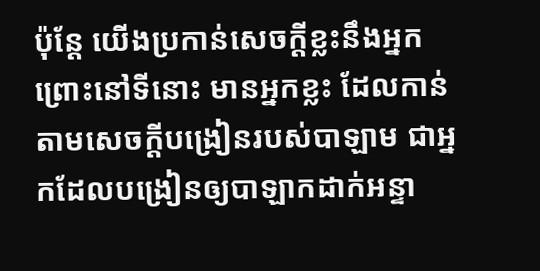ប៉ុន្តែ យើងប្រកាន់សេចក្ដីខ្លះនឹងអ្នក ព្រោះនៅទីនោះ មានអ្នកខ្លះ ដែលកាន់តាមសេចក្ដីបង្រៀនរបស់បាឡាម ជាអ្នកដែលបង្រៀនឲ្យបាឡាកដាក់អន្ទា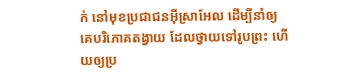ក់ នៅមុខប្រជាជនអ៊ីស្រាអែល ដើម្បីនាំឲ្យគេបរិភោគតង្វាយ ដែលថ្វាយទៅរូបព្រះ ហើយឲ្យប្រ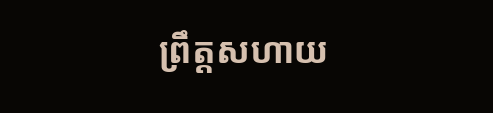ព្រឹត្តសហាយ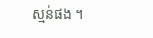ស្មន់ផង ។